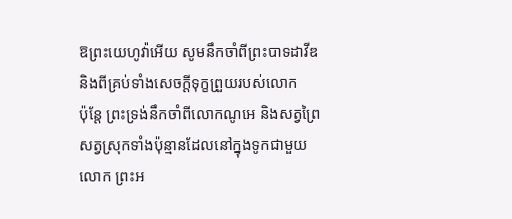ឱព្រះយេហូវ៉ាអើយ សូមនឹកចាំពីព្រះបាទដាវីឌ និងពីគ្រប់ទាំងសេចក្ដីទុក្ខព្រួយរបស់លោក
ប៉ុន្តែ ព្រះទ្រង់នឹកចាំពីលោកណូអេ និងសត្វព្រៃ សត្វស្រុកទាំងប៉ុន្មានដែលនៅក្នុងទូកជាមួយលោក ព្រះអ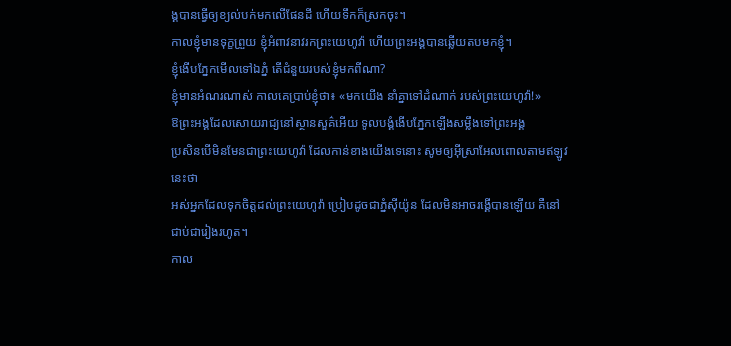ង្គបានធ្វើឲ្យខ្យល់បក់មកលើផែនដី ហើយទឹកក៏ស្រកចុះ។
កាលខ្ញុំមានទុក្ខព្រួយ ខ្ញុំអំពាវនាវរកព្រះយេហូវ៉ា ហើយព្រះអង្គបានឆ្លើយតបមកខ្ញុំ។
ខ្ញុំងើបភ្នែកមើលទៅឯភ្នំ តើជំនួយរបស់ខ្ញុំមកពីណា?
ខ្ញុំមានអំណរណាស់ កាលគេប្រាប់ខ្ញុំថា៖ «មកយើង នាំគ្នាទៅដំណាក់ របស់ព្រះយេហូវ៉ា!»
ឱព្រះអង្គដែលសោយរាជ្យនៅស្ថានសួគ៌អើយ ទូលបង្គំងើបភ្នែកឡើងសម្លឹងទៅព្រះអង្គ
ប្រសិនបើមិនមែនជាព្រះយេហូវ៉ា ដែលកាន់ខាងយើងទេនោះ សូមឲ្យអ៊ីស្រាអែលពោលតាមឥឡូវនេះថា
អស់អ្នកដែលទុកចិត្តដល់ព្រះយេហូវ៉ា ប្រៀបដូចជាភ្នំស៊ីយ៉ូន ដែលមិនអាចរង្គើបានឡើយ គឺនៅជាប់ជារៀងរហូត។
កាល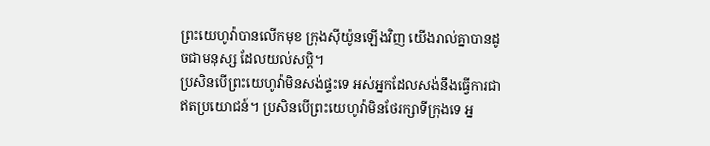ព្រះយេហូវ៉ាបានលើកមុខ ក្រុងស៊ីយ៉ូនឡើងវិញ យើងរាល់គ្នាបានដូចជាមនុស្ស ដែលយល់សប្តិ។
ប្រសិនបើព្រះយេហូវ៉ាមិនសង់ផ្ទះទេ អស់អ្នកដែលសង់នឹងធ្វើការជាឥតប្រយោជន៍។ ប្រសិនបើព្រះយេហូវ៉ាមិនថែរក្សាទីក្រុងទេ អ្ន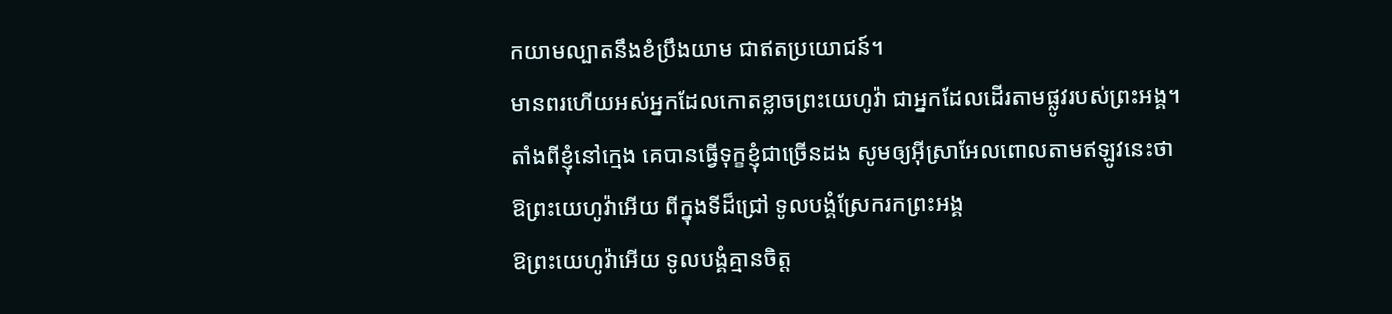កយាមល្បាតនឹងខំប្រឹងយាម ជាឥតប្រយោជន៍។
មានពរហើយអស់អ្នកដែលកោតខ្លាចព្រះយេហូវ៉ា ជាអ្នកដែលដើរតាមផ្លូវរបស់ព្រះអង្គ។
តាំងពីខ្ញុំនៅក្មេង គេបានធ្វើទុក្ខខ្ញុំជាច្រើនដង សូមឲ្យអ៊ីស្រាអែលពោលតាមឥឡូវនេះថា
ឱព្រះយេហូវ៉ាអើយ ពីក្នុងទីដ៏ជ្រៅ ទូលបង្គំស្រែករកព្រះអង្គ
ឱព្រះយេហូវ៉ាអើយ ទូលបង្គំគ្មានចិត្ត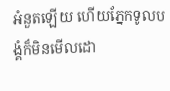អំនួតឡើយ ហើយភ្នែកទូលបង្គំក៏មិនមើលដោ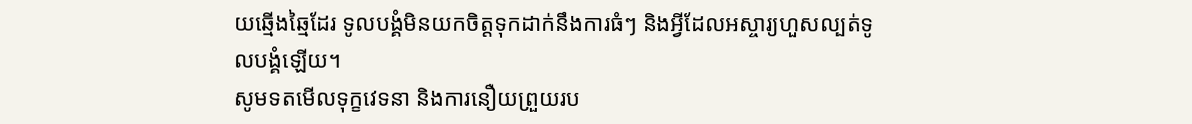យឆ្មើងឆ្មៃដែរ ទូលបង្គំមិនយកចិត្តទុកដាក់នឹងការធំៗ និងអ្វីដែលអស្ចារ្យហួសល្បត់ទូលបង្គំឡើយ។
សូមទតមើលទុក្ខវេទនា និងការនឿយព្រួយរប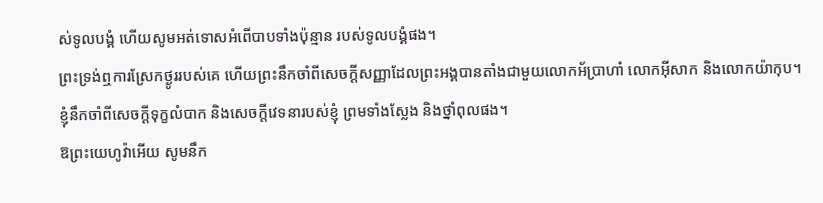ស់ទូលបង្គំ ហើយសូមអត់ទោសអំពើបាបទាំងប៉ុន្មាន របស់ទូលបង្គំផង។
ព្រះទ្រង់ឮការស្រែកថ្ងូររបស់គេ ហើយព្រះនឹកចាំពីសេចក្ដីសញ្ញាដែលព្រះអង្គបានតាំងជាមួយលោកអ័ប្រាហាំ លោកអ៊ីសាក និងលោកយ៉ាកុប។
ខ្ញុំនឹកចាំពីសេចក្ដីទុក្ខលំបាក និងសេចក្ដីវេទនារបស់ខ្ញុំ ព្រមទាំងស្លែង និងថ្នាំពុលផង។
ឱព្រះយេហូវ៉ាអើយ សូមនឹក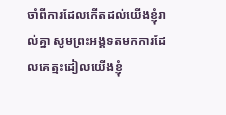ចាំពីការដែលកើតដល់យើងខ្ញុំរាល់គ្នា សូមព្រះអង្គទតមកការដែលគេត្មះដៀលយើងខ្ញុំ